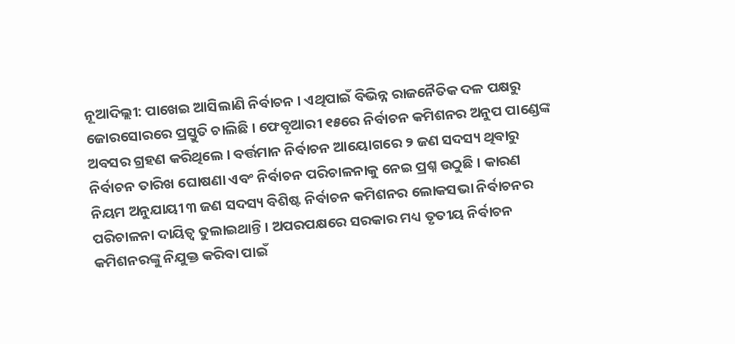ନୂଆଦିଲ୍ଲୀ: ପାଖେଇ ଆସିଲାଣି ନିର୍ବାଚନ । ଏଥିପାଇଁ ବିଭିନ୍ନ ରାଜନୈତିକ ଦଳ ପକ୍ଷରୁ ଜୋରସୋରରେ ପ୍ରସ୍ତୁତି ଚାଲିଛି । ଫେବୃଆରୀ ୧୫ରେ ନିର୍ବାଚନ କମିଶନର ଅନୁପ ପାଣ୍ଡେଙ୍କ ଅବସର ଗ୍ରହଣ କରିଥିଲେ । ବର୍ତ୍ତମାନ ନିର୍ବାଚନ ଆୟୋଗରେ ୨ ଜଣ ସଦସ୍ୟ ଥିବାରୁ ନିର୍ବାଚନ ତାରିଖ ଘୋଷଣା ଏବଂ ନିର୍ବାଚନ ପରିଚାଳନାକୁ ନେଇ ପ୍ରଶ୍ନ ଉଠୁଛି । କାରଣ ନିୟମ ଅନୁଯାୟୀ ୩ ଜଣ ସଦସ୍ୟ ବିଶିଷ୍ଟ ନିର୍ବାଚନ କମିଶନର ଲୋକସଭା ନିର୍ବାଚନର ପରିଚାଳନା ଦାୟିତ୍ୱ ତୁଲାଇଥାନ୍ତି । ଅପରପକ୍ଷରେ ସରକାର ମଧ୍ୟ ତୃତୀୟ ନିର୍ବାଚନ କମିଶନରଙ୍କୁ ନିଯୁକ୍ତ କରିବା ପାଇଁ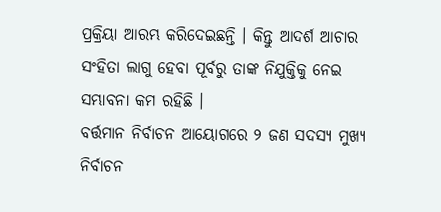ପ୍ରକ୍ରିୟା ଆରମ୍ଭ କରିଦେଇଛନ୍ତି । କିନ୍ତୁ ଆଦର୍ଶ ଆଚାର ସଂହିତା ଲାଗୁ ହେବା ପୂର୍ବରୁ ତାଙ୍କ ନିଯୁକ୍ତିକୁ ନେଇ ସମ୍ଭାବନା କମ ରହିଛି ।
ବର୍ତ୍ତମାନ ନିର୍ବାଚନ ଆୟୋଗରେ ୨ ଜଣ ସଦସ୍ୟ ମୁଖ୍ୟ ନିର୍ବାଚନ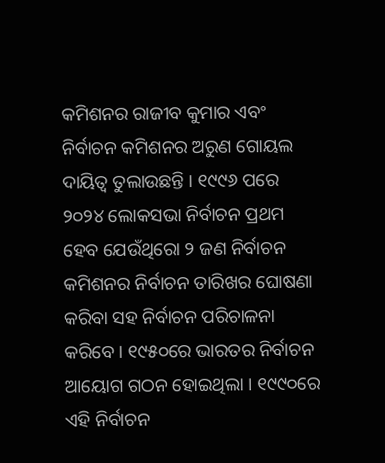କମିଶନର ରାଜୀବ କୁମାର ଏବଂ ନିର୍ବାଚନ କମିଶନର ଅରୁଣ ଗୋୟଲ ଦାୟିତ୍ୱ ତୁଲାଉଛନ୍ତି । ୧୯୯୬ ପରେ ୨୦୨୪ ଲୋକସଭା ନିର୍ବାଚନ ପ୍ରଥମ ହେବ ଯେଉଁଥିରୋ ୨ ଜଣ ନିର୍ବାଚନ କମିଶନର ନିର୍ବାଚନ ତାରିଖର ଘୋଷଣା କରିବା ସହ ନିର୍ବାଚନ ପରିଚାଳନା କରିବେ । ୧୯୫୦ରେ ଭାରତର ନିର୍ବାଚନ ଆୟୋଗ ଗଠନ ହୋଇଥିଲା । ୧୯୯୦ରେ ଏହି ନିର୍ବାଚନ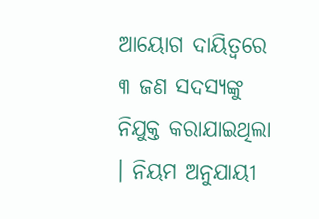ଆୟୋଗ ଦାୟିତ୍ୱରେ ୩ ଜଣ ସଦସ୍ୟଙ୍କୁ ନିଯୁକ୍ତ କରାଯାଇଥିଲା । ନିୟମ ଅନୁଯାୟୀ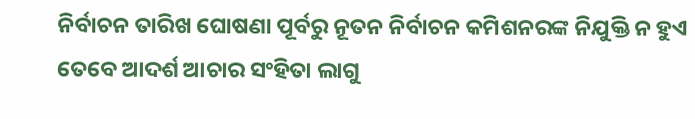ନିର୍ବାଚନ ତାରିଖ ଘୋଷଣା ପୂର୍ବରୁ ନୂତନ ନିର୍ବାଚନ କମିଶନରଙ୍କ ନିଯୁକ୍ତି ନ ହୁଏ ତେବେ ଆଦର୍ଶ ଆଚାର ସଂହିତା ଲାଗୁ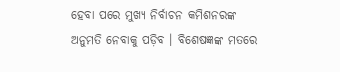ହେବା ପରେ ମୁଖ୍ୟ ନିର୍ବାଚନ କମିଶନରଙ୍କ ଅନୁମତି ନେବାକୁ ପଡ଼ିବ । ବିଶେଷଜ୍ଞଙ୍କ ମତରେ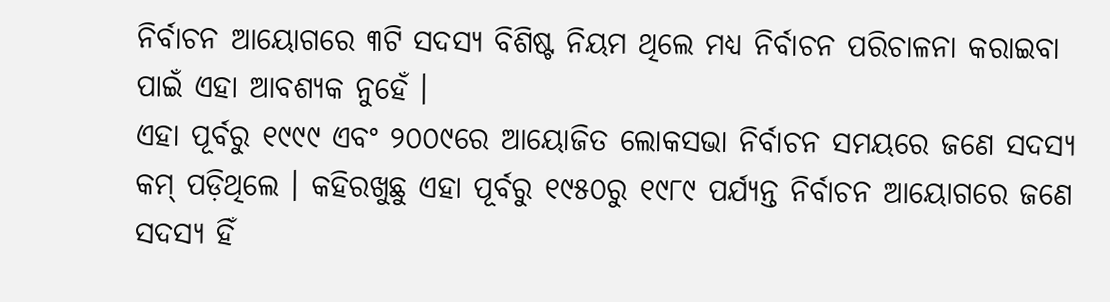ନିର୍ବାଚନ ଆୟୋଗରେ ୩ଟି ସଦସ୍ୟ ବିଶିଷ୍ଟ ନିୟମ ଥିଲେ ମଧ୍ୟ ନିର୍ବାଚନ ପରିଚାଳନା କରାଇବା ପାଇଁ ଏହା ଆବଶ୍ୟକ ନୁହେଁ ।
ଏହା ପୂର୍ବରୁ ୧୯୯୯ ଏବଂ ୨୦୦୯ରେ ଆୟୋଜିତ ଲୋକସଭା ନିର୍ବାଚନ ସମୟରେ ଜଣେ ସଦସ୍ୟ କମ୍ ପଡ଼ିଥିଲେ । କହିରଖୁଛୁ ଏହା ପୂର୍ବରୁ ୧୯୫୦ରୁ ୧୯୮୯ ପର୍ଯ୍ୟନ୍ତ ନିର୍ବାଚନ ଆୟୋଗରେ ଜଣେ ସଦସ୍ୟ ହିଁ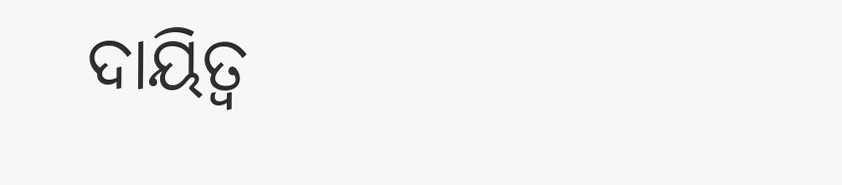ଦାୟିତ୍ୱ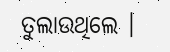ତୁଲାଉଥିଲେ ।